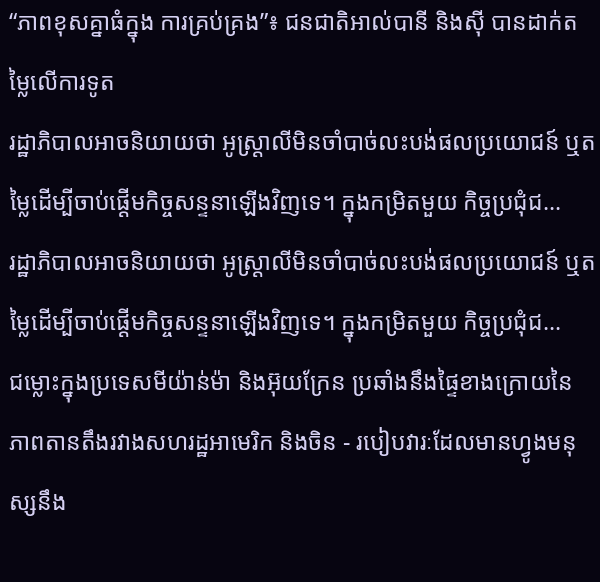“ភាពខុសគ្នាធំក្នុង ការគ្រប់គ្រង”៖ ជនជាតិអាល់បានី និងស៊ី បានដាក់តម្លៃលើការទូត
រដ្ឋាភិបាលអាចនិយាយថា អូស្ត្រាលីមិនចាំបាច់លះបង់ផលប្រយោជន៍ ឬតម្លៃដើម្បីចាប់ផ្តើមកិច្ចសន្ទនាឡើងវិញទេ។ ក្នុងកម្រិតមួយ កិច្ចប្រជុំជ...
រដ្ឋាភិបាលអាចនិយាយថា អូស្ត្រាលីមិនចាំបាច់លះបង់ផលប្រយោជន៍ ឬតម្លៃដើម្បីចាប់ផ្តើមកិច្ចសន្ទនាឡើងវិញទេ។ ក្នុងកម្រិតមួយ កិច្ចប្រជុំជ...
ជម្លោះក្នុងប្រទេសមីយ៉ាន់ម៉ា និងអ៊ុយក្រែន ប្រឆាំងនឹងផ្ទៃខាងក្រោយនៃ ភាពតានតឹងរវាងសហរដ្ឋអាមេរិក និងចិន - របៀបវារៈដែលមានហ្វូងមនុស្សនឹង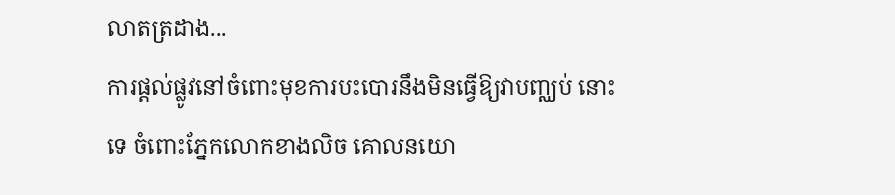លាតត្រដាង...
ការផ្តល់ផ្លូវនៅចំពោះមុខការបះបោរនឹងមិនធ្វើឱ្យវាបញ្ឈប់ នោះទេ ចំពោះភ្នែកលោកខាងលិច គោលនយោ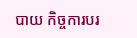បាយ កិច្ចការបរ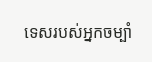ទេសរបស់អ្នកចម្បាំ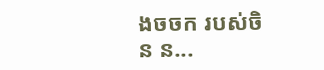ងចចក របស់ចិន ន...